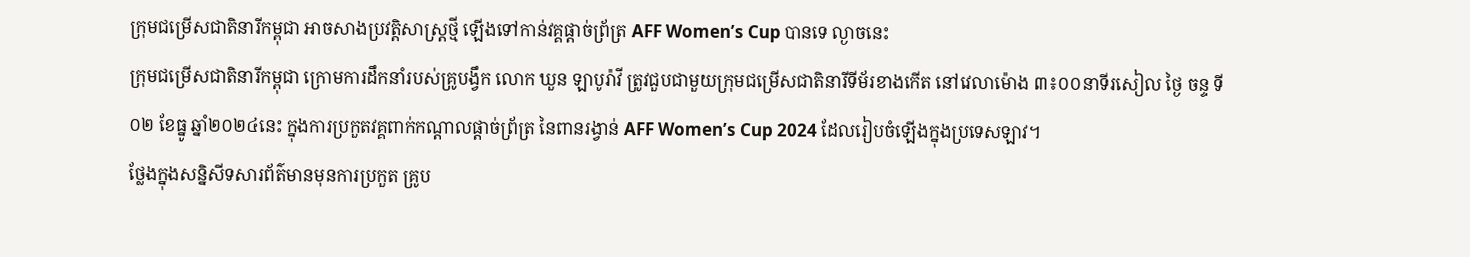ក្រុមជម្រើសជាតិនារីកម្ពុជា អាចសាងប្រវត្តិសាស្រ្តថ្មី ឡើងទៅកាន់វគ្គផ្ដាច់ព្រ័ត្រ AFF Women’s Cup បានទេ ល្ងាចនេះ
ក្រុមជម្រើសជាតិនារីកម្ពុជា ក្រោមការដឹកនាំរបស់គ្រូបង្វឹក លោក ឃួន ឡាបូរ៉ាវី ត្រូវជួបជាមួយក្រុមជម្រើសជាតិនារីទីម័រខាងកើត នៅវេលាម៉ោង ៣៖០០នាទីរសៀល ថ្ងៃ ចន្ទ ទី០២ ខែធ្នូ ឆ្នាំ២០២៤នេះ ក្នុងការប្រកួតវគ្គពាក់កណ្តាលផ្តាច់ព្រ័ត្រ នៃពានរង្វាន់ AFF Women’s Cup 2024 ដែលរៀបចំឡើងក្នុងប្រទេសឡាវ។
ថ្លែងក្នុងសន្និសីទសារព័ត៌មានមុនការប្រកួត គ្រូប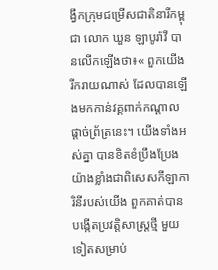ង្វឹកក្រុមជម្រើសជាតិនារីកម្ពុជា លោក ឃួន ឡាបូរ៉ាវី បានលើកឡើងថា៖« ពួកយើងរីករាយណាស់ ដែលបានឡើងមកកាន់វគ្គពាក់កណ្តាលផ្តាច់ព្រ័ត្រនេះ។ យើងទាំងអស់គ្នា បានខិតខំប្រឹងប្រែងយ៉ាងខ្លាំងជាពិសេសកីឡាការិនីរបស់យើង ពួកគាត់បានបង្កើតប្រវត្តិសាស្ត្រថ្មី មួយទៀតសម្រាប់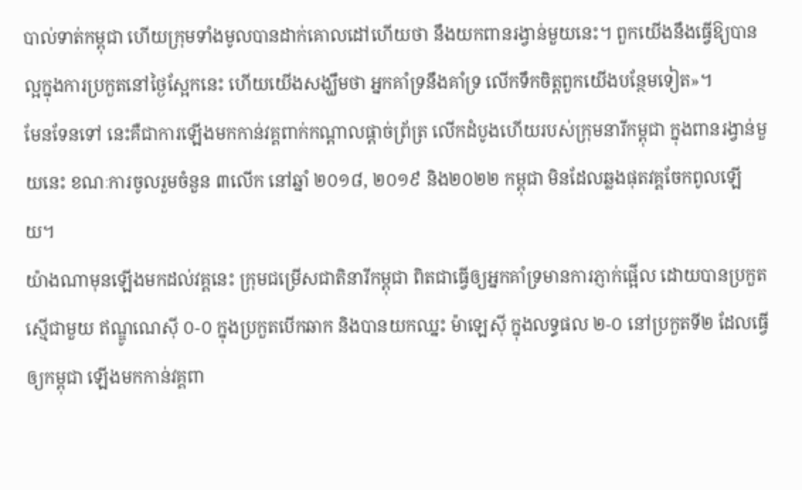បាល់ទាត់កម្ពុជា ហើយក្រុមទាំងមូលបានដាក់គោលដៅហើយថា នឹងយកពានរង្វាន់មួយនេះ។ ពួកយើងនឹងធ្វើឱ្យបានល្អក្នុងការប្រកួតនៅថ្ងៃស្អែកនេះ ហើយយើងសង្ឃឹមថា អ្នកគាំទ្រនឹងគាំទ្រ លើកទឹកចិត្តពួកយើងបន្ថែមទៀត»។
មែនទែនទៅ នេះគឺជាការឡើងមកកាន់វគ្គពាក់កណ្តាលផ្តាច់ព្រ័ត្រ លើកដំបូងហើយរបស់ក្រុមនារីកម្ពុជា ក្នុងពានរង្វាន់មួយនេះ ខណៈការចូលរួមចំនួន ៣លើក នៅឆ្នាំ ២០១៨, ២០១៩ និង២០២២ កម្ពុជា មិនដែលឆ្លងផុតវគ្គចែកពូលឡើយ។
យ៉ាងណាមុនឡើងមកដល់វគ្គនេះ ក្រុមជម្រើសជាតិនារីកម្ពុជា ពិតជាធ្វើឲ្យអ្នកគាំទ្រមានការភ្ញាក់ផ្អើល ដោយបានប្រកួតស្មើជាមួយ ឥណ្ឌូណេស៊ី ០-០ ក្នុងប្រកួតបើកឆាក និងបានយកឈ្នះ ម៉ាឡេស៊ី ក្នុងលទ្ធផល ២-០ នៅប្រកួតទី២ ដែលធ្វើឲ្យកម្ពុជា ឡើងមកកាន់វគ្គពា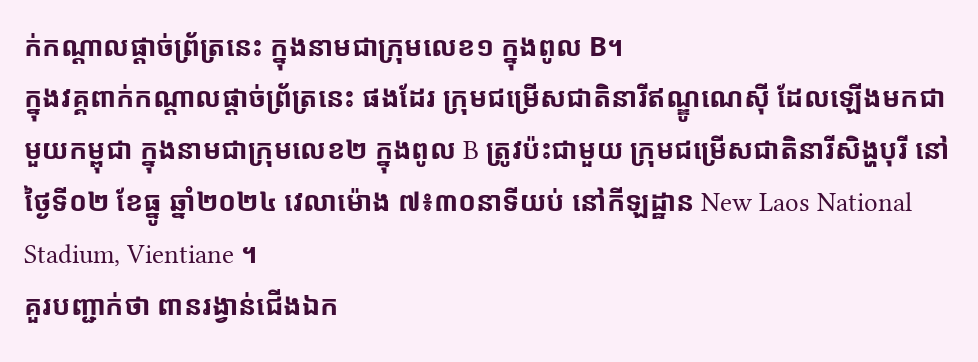ក់កណ្តាលផ្តាច់ព្រ័ត្រនេះ ក្នុងនាមជាក្រុមលេខ១ ក្នុងពូល B។
ក្នុងវគ្គពាក់កណ្ដាលផ្ដាច់ព្រ័ត្រនេះ ផងដែរ ក្រុមជម្រើសជាតិនារីឥណ្ឌូណេស៊ី ដែលឡើងមកជាមួយកម្ពុជា ក្នុងនាមជាក្រុមលេខ២ ក្នុងពូល B ត្រូវប៉ះជាមួយ ក្រុមជម្រើសជាតិនារីសិង្ហបុរី នៅថ្ងៃទី០២ ខែធ្នូ ឆ្នាំ២០២៤ វេលាម៉ោង ៧៖៣០នាទីយប់ នៅកីឡដ្ឋាន New Laos National Stadium, Vientiane ។
គួរបញ្ជាក់ថា ពានរង្វាន់ជើងឯក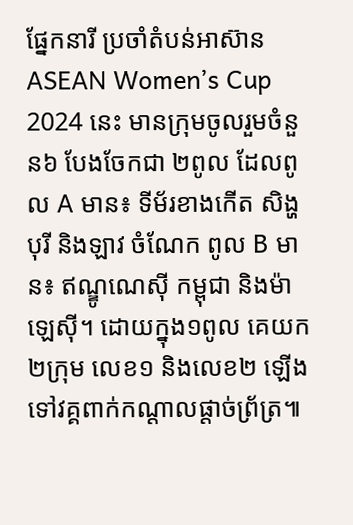ផ្នែកនារី ប្រចាំតំបន់អាស៊ាន ASEAN Women’s Cup 2024 នេះ មានក្រុមចូលរួមចំនួន៦ បែងចែកជា ២ពូល ដែលពូល A មាន៖ ទីម័រខាងកើត សិង្ហបុរី និងឡាវ ចំណែក ពូល B មាន៖ ឥណ្ឌូណេស៊ី កម្ពុជា និងម៉ាឡេស៊ី។ ដោយក្នុង១ពូល គេយក ២ក្រុម លេខ១ និងលេខ២ ឡើងទៅវគ្គពាក់កណ្ដាលផ្តាច់ព្រ័ត្រ៕